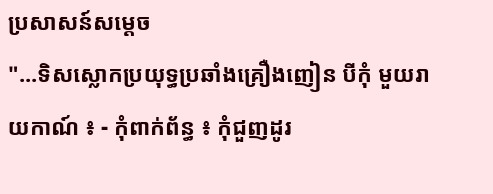ប្រសាសន៍សម្តេច
"...ទិសស្លោកប្រយុទ្ធប្រឆាំងគ្រឿងញៀន បីកុំ មួយរាយកាណ៍ ៖ - កុំពាក់ព័ន្ធ ៖ កុំជួញដូរ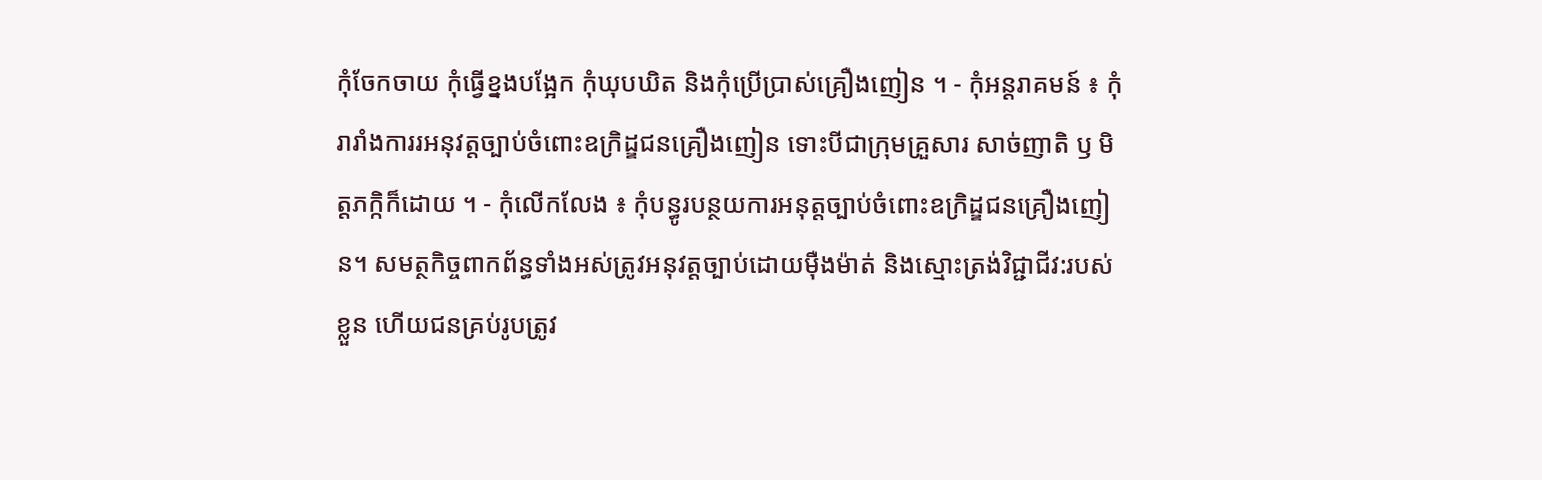កុំចែកចាយ កុំធ្វើខ្នងបង្អែក កុំឃុបឃិត និងកុំប្រើប្រាស់គ្រឿងញៀន ។ - កុំអន្តរាគមន៍ ៖ កុំរារាំងការរអនុវត្តច្បាប់ចំពោះឧក្រិដ្ឌជនគ្រឿងញៀន ទោះបីជាក្រុមគ្រួសារ សាច់ញាតិ ឫ មិត្តភក្កិក៏ដោយ ។ - កុំលើកលែង ៖ កុំបន្ធូរបន្ថយការអនុត្តច្បាប់ចំពោះឧក្រិដ្ឌជនគ្រឿងញៀន។ សមត្ថកិច្ចពាកព័ន្ធទាំងអស់ត្រូវអនុវត្តច្បាប់ដោយមុឺងម៉ាត់ និងស្មោះត្រង់វិជ្ជាជីវ:របស់ខ្លួន ហើយជនគ្រប់រូបត្រូវ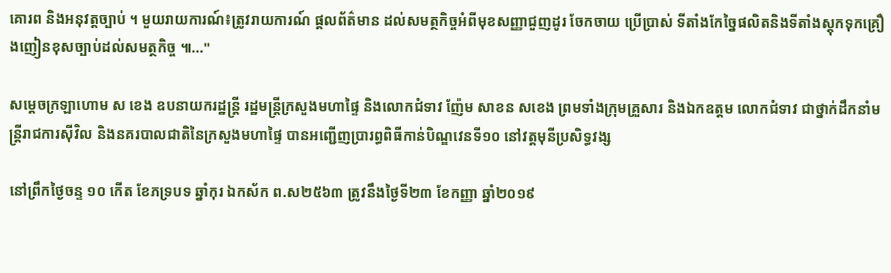គោរព និងអនុវត្តច្បាប់ ។ មួយរាយការណ៍៖ត្រូវរាយការណ៍ ផ្តលព័ត៌មាន ដល់សមត្ថកិច្ចអំពីមុខសញ្ញាជួញដូរ ចែកចាយ ប្រើប្រាស់ ទីតាំងកែច្នៃផលិតនិងទីតាំងស្តុកទុកគ្រឿងញៀនខុសច្បាប់ដល់សមត្ថកិច្ច ៕..."

សម្ដេចក្រឡាហោម ស ខេង ឧបនាយករដ្ឋន្ត្រី រដ្ឋមន្ត្រីក្រសួងមហាផ្ទៃ និងលោកជំទាវ ញ៉ែម សាខន សខេង ព្រមទាំងក្រុមគ្រួសារ និងឯកឧត្តម លោកជំទាវ ជាថ្នាក់ដឹកនាំមន្ត្រីរាជការស៊ីវិល និងនគរបាលជាតិនៃក្រសួងមហាផ្ទៃ បានអញ្ជើញប្រារព្ធពិធីកាន់បិណ្ឌវេនទី១០ នៅវត្តមុនីប្រសិទ្ធវង្ស

នៅព្រឹកថ្ងៃចន្ទ ១០ កើត ខែភទ្របទ ឆ្នាំកុរ ឯកស័ក ព.ស២៥៦៣ ត្រូវនឹងថ្ងៃទី២៣ ខែកញ្ញា ឆ្នាំ២០១៩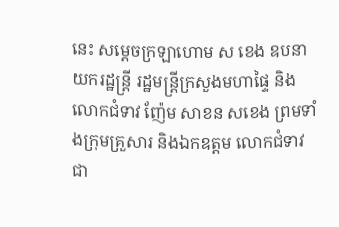នេះ សម្ដេចក្រឡាហោម ស ខេង ឧបនាយករដ្ឋន្ត្រី រដ្ឋមន្ត្រីក្រសួងមហាផ្ទៃ និងលោកជំទាវ ញ៉ែម សាខន សខេង ព្រមទាំងក្រុមគ្រួសារ និងឯកឧត្តម លោកជំទាវ ជា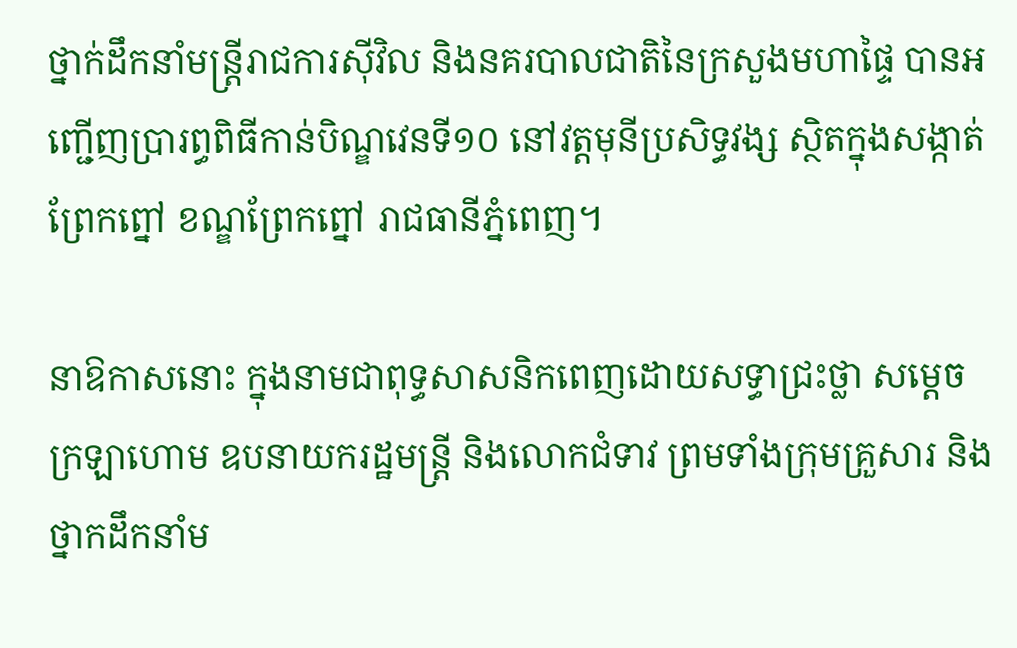ថ្នាក់ដឹកនាំមន្ត្រីរាជការស៊ីវិល និងនគរបាលជាតិនៃក្រសួងមហាផ្ទៃ បានអញ្ជើញប្រារព្ធពិធីកាន់បិណ្ឌវេនទី១០ នៅវត្តមុនីប្រសិទ្ធវង្ស ស្ថិតក្នុងសង្កាត់ព្រែកព្នៅ ខណ្ឌព្រែកព្នៅ រាជធានីភ្នំពេញ។

នាឱកាសនោះ ក្នុងនាមជាពុទ្ធសាសនិកពេញដោយសទ្ធាជ្រះថ្លា សម្ដេចក្រឡាហោម ឧបនាយករដ្ឋមន្ត្រី និងលោកជំទាវ ព្រមទាំងក្រុមគ្រួសារ និងថ្នាកដឹកនាំម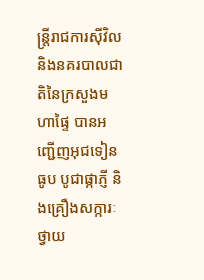ន្រ្តីរាជការស៊ីវិល និងនគរបាលជាតិនៃក្រសួងមហាផ្ទៃ បានអញ្ជើញអុជទៀនធូប បូជាផ្កាភ្ញី និងគ្រឿងសក្ការៈ ថ្វាយ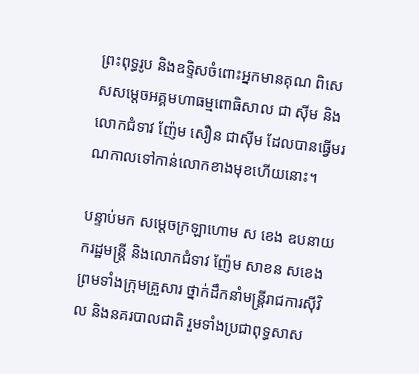ព្រះពុទ្ធរូប និងឧទ្ទិសចំពោះអ្នកមានគុណ ពិសេសសម្ដេចអគ្គមហាធម្មពោធិសាល ជា ស៊ីម និងលោកជំទាវ ញ៉ែម សឿន ជាស៊ីម ដែលបានធ្វើមរណកាលទៅកាន់លោកខាងមុខហើយនោះ។

បន្ទាប់មក សម្ដេចក្រឡាហោម ស ខេង ឧបនាយករដ្ឋមន្ត្រី និងលោកជំទាវ ញ៉ែម សាខន សខេង ព្រមទាំងក្រុមគ្រួសារ ថ្នាក់ដឹកនាំមន្ត្រីរាជការស៊ីវិល និងនគរបាលជាតិ រួមទាំងប្រជាពុទ្ធសាស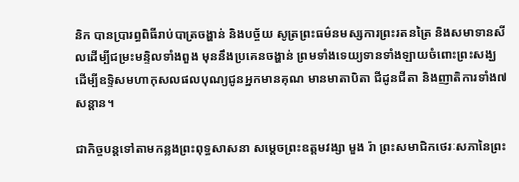និក បានប្រារព្ធពិធីរាប់បាត្រចង្ហាន់ និងបច្ច័យ សូត្រព្រះធម៌នមស្សការព្រះរតនត្រៃ និងសមាទានសីលដើម្បីជម្រះមន្ទិលទាំងពួង មុននឹងប្រគេនចង្ហាន់ ព្រមទាំងទេយ្យទានទាំងឡាយចំពោះព្រះសង្ឃ ដើម្បីឧទ្ទិសមហាកុសលផលបុណ្យជូនអ្នកមានគុណ មានមាតាបិតា ជីដូនជីតា និងញាតិការទាំង៧សន្ដាន។

ជាកិច្ចបន្តទៅតាមកន្លងព្រះពុទ្ធសាសនា សម្ដេចព្រះឧត្តមវង្សា មួង រ៉ា ព្រះសមាជិកថេរៈសភានៃព្រះ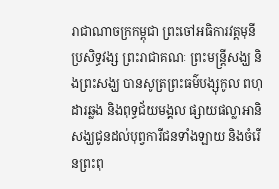រាជាណាចក្រកម្ពុជា ព្រះចៅអធិការវត្តមុនីប្រសិទ្ធវង្ស ព្រះរាជាគណៈ ព្រះមន្រ្តីសង្ឃ និងព្រះសង្ឃ បានសូត្រព្រះធម៌បង្សុកូល ពហុដារឆ្លង និងពុទ្ធជ័យមង្គល ផ្សាយផល្លាអានិសង្ឃជូនដល់បុព្វការីជនទាំងឡាយ និងចំរើនព្រះពុ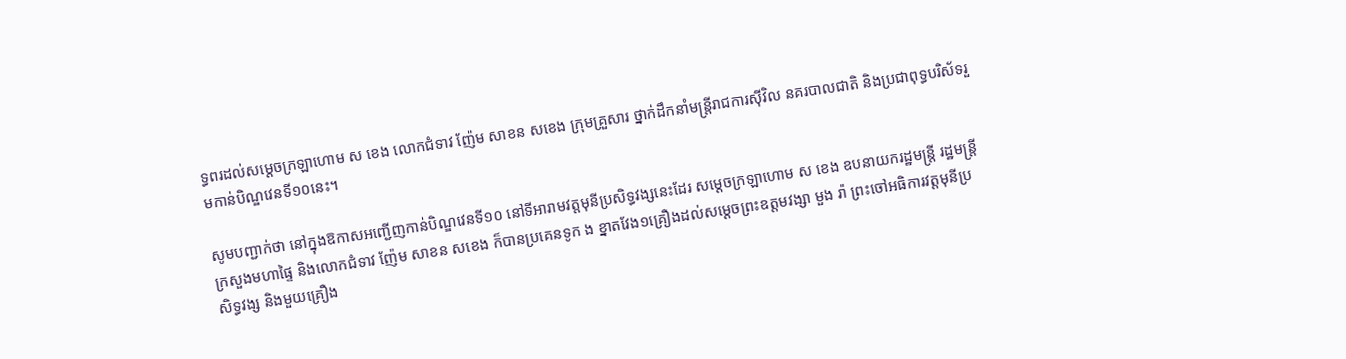ទ្ធពរដល់សម្ដេចក្រឡាហោម ស ខេង លោកជំទាវ ញ៉ែម សាខន សខេង ក្រុមគ្រួសារ ថ្នាក់ដឹកនាំមន្ត្រីរាជការស៊ីវិល នគរបាលជាតិ និងប្រជាពុទ្ធបរិស័ទរួមកាន់បិណ្ឌវេនទី១០នេះ។

សូមបញ្ជាក់ថា នៅក្នុងឱកាសអញ្ជើញកាន់បិណ្ឌវេនទី១០ នៅទីអារាមវត្តមុនីប្រសិទ្ធវង្សនេះដែរ សម្ដេចក្រឡាហោម ស ខេង ឧបនាយករដ្ឋមន្ត្រី រដ្ឋមន្ត្រីក្រសួងមហាផ្ទៃ និងលោកជំទាវ ញ៉ែម សាខន សខេង ក៏បានប្រគេនទូក ង ខ្នាតវែង១គ្រឿងដល់សម្ដេចព្រះឧត្តមវង្សា មួង រ៉ា ព្រះចៅអធិការវត្តមុនីប្រសិទ្ធវង្ស និងមួយគ្រឿង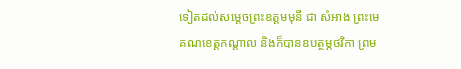ទៀតដល់សម្ដេចព្រះឧត្តមមុនី ជា សំអាង ព្រះមេគណខេត្តកណ្ដាល និងក៏បានឧបត្ថម្ភថវិកា ព្រម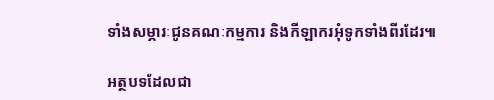ទាំងសម្ភារៈជូនគណៈកម្មការ និងកីឡាករអុំទូកទាំងពីរដែរ៕

អត្ថបទដែលជា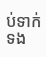ប់ទាក់ទង